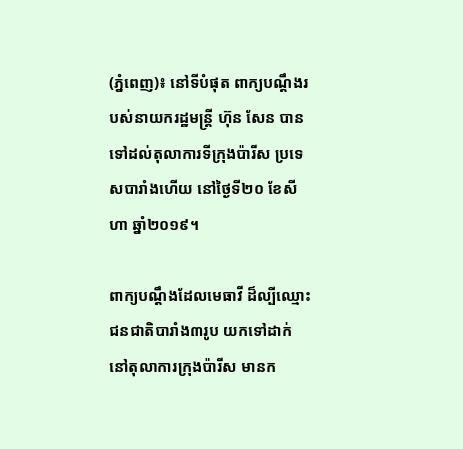(ភ្នំពេញ)៖ នៅទីបំផុត ពាក្យបណ្តឹងរបស់នាយករដ្ឋមន្ត្រី ហ៊ុន សែន បានទៅដល់តុលាការទីក្រុងប៉ារីស ប្រទេសបារាំងហើយ នៅថ្ងៃទី២០ ខែសីហា ឆ្នាំ២០១៩។

ពាក្យបណ្តឹងដែលមេធាវី ដ៏ល្បីឈ្មោះជនជាតិបារាំង៣រូប យកទៅដាក់នៅតុលាការក្រុងប៉ារីស មានក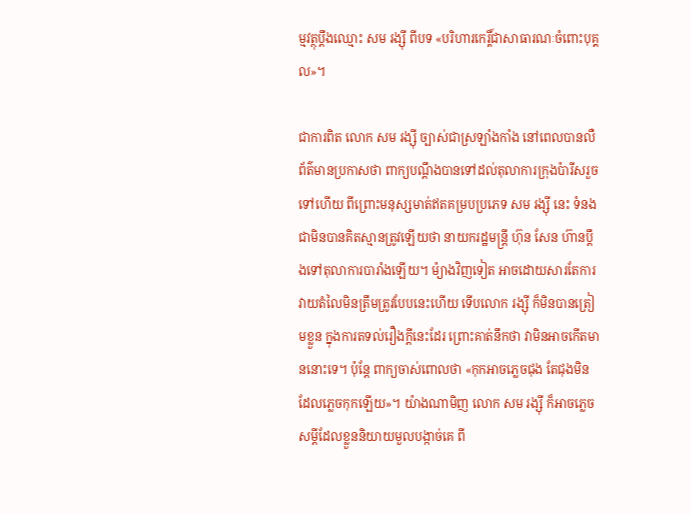ម្មវត្ថុប្តឹងឈ្មោះ សម រង្ស៊ី ពីបទ «បរិហារកេរ្តិ៍ជាសាធារណៈចំពោះបុគ្គល»។

ជាការពិត លោក សម រង្ស៊ី ច្បាស់ជាស្រឡាំងកាំង នៅពេលបានលឺព័ត៌មានប្រកាសថា ពាក្យបណ្តឹងបានទៅដល់តុលាការក្រុងប៉ារីសរួចទៅហើយ ពីព្រោះមនុស្សមាត់ឥតគម្របប្រភេទ សម រង្ស៊ី នេះ ទំនងជាមិនបានគិតស្មានត្រូវឡើយថា នាយករដ្ឋមន្ត្រី ហ៊ុន សែន ហ៊ានប្តឹងទៅតុលាការបារាំងឡើយ។ ម៉្យាងវិញទៀត អាចដោយសារតែការវាយតំលៃមិនត្រឹមត្រូវបែបនេះហើយ ទើបលោក រង្ស៊ី ក៏មិនបានត្រៀមខ្លួន ក្នុងការតទល់រឿងក្តីនេះដែរ ព្រោះគាត់នឹកថា វាមិនអាចកើតមាននោះទេ។ ប៉ុន្តែ ពាក្យចាស់ពោលថា «កុកអាចភ្លេចជុង តែជុងមិនដែលភ្លេចកុកឡើយ»។ យ៉ាងណាមិញ លោក សម រង្ស៊ី ក៏អាចភ្លេចសម្តីដែលខ្លួននិយាយមួលបង្កាច់គេ ពី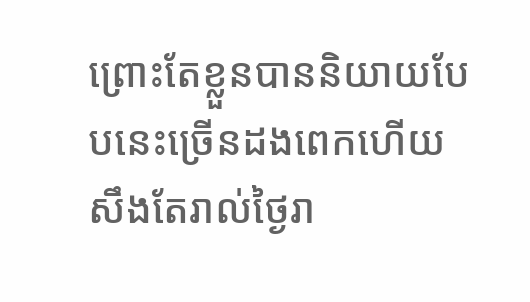ព្រោះតែខ្លួនបាននិយាយបែបនេះច្រើនដងពេកហើយ សឹងតែរាល់ថ្ងៃរា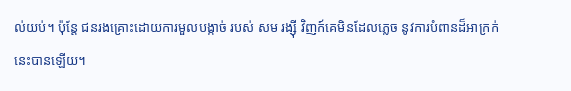ល់យប់។ ប៉ុន្តែ ជនរងគ្រោះដោយការមួលបង្កាច់ របស់ សម រង្ស៊ី វិញក៍គេមិនដែលភ្លេច នូវការបំពានដ៏អាក្រក់នេះបានឡើយ។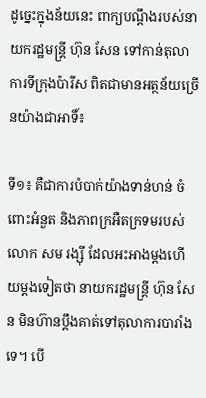ដូច្នេះក្នុងន័យនេះ ពាក្យបណ្តឹងរបស់នាយករដ្ឋមន្ត្រី ហ៊ុន សែន ទៅកាន់តុលាការទីក្រុងប៉ារីស ពិតជាមានអត្ថន័យច្រើនយ៉ាងជាអាទិ៍៖

ទី១៖ គឺជាការបំបាក់យ៉ាងទាន់ហន់ ចំពោះអំនួត និងភាពក្រអឺតក្រទមរបស់លោក សម រង្ស៊ី ដែលអះអាងម្តងហើយម្តងទៀតថា នាយករដ្ឋមន្ត្រី ហ៊ុន សែន មិនហ៊ានប្តឹងគាត់ទៅតុលាការបារាំងទេ។ បើ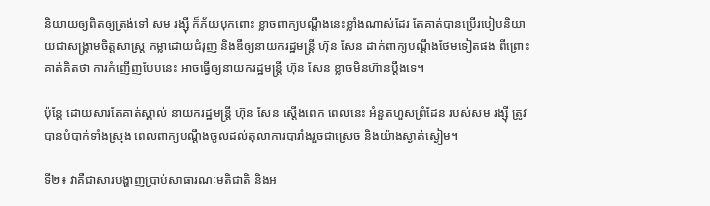និយាយឲ្យពិតឲ្យត្រង់ទៅ សម រង្ស៊ី ក៏ភ័យបុកពោះ ខ្លាចពាក្យបណ្តឹងនេះខ្លាំងណាស់ដែរ តែគាត់បានប្រើរបៀបនិយាយជាសង្គ្រាមចិត្តសាស្ត្រ កម្លាដោយជំរុញ និងឌឺឲ្យនាយករដ្ឋមន្ត្រី ហ៊ុន សែន ដាក់ពាក្យបណ្តឹងថែមទៀតផង ពីព្រោះគាត់គិតថា ការកំញើញបែបនេះ អាចធ្វើឲ្យនាយករដ្ឋមន្ត្រី ហ៊ុន សែន ខ្លាចមិនហ៊ានប្តឹងទេ។

ប៉ុន្តែ ដោយសារតែគាត់ស្គាល់ នាយករដ្ឋមន្ត្រី ហ៊ុន សែន ស្តើងពេក ពេលនេះ អំនួតហួសព្រំដែន របស់សម រង្ស៊ី ត្រូវបានបំបាក់ទាំងស្រុង ពេលពាក្យបណ្តឹងចូលដល់តុលាការបារាំងរួចជាស្រេច និងយ៉ាងស្ងាត់ស្ងៀម។

ទី២៖ វាគឺជាសារបង្ហាញប្រាប់សាធារណៈមតិជាតិ និងអ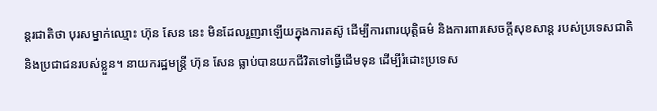ន្តរជាតិថា បុរសម្នាក់ឈ្មោះ ហ៊ុន សែន នេះ មិនដែលរួញរាឡើយក្នុងការតស៊ូ ដើម្បីការពារយុត្តិធម៌ និងការពារសេចក្តីសុខសាន្ត របស់ប្រទេសជាតិ និងប្រជាជនរបស់ខ្លួន។ នាយករដ្ឋមន្ត្រី ហ៊ុន សែន ធ្លាប់បានយកជីវិតទៅធ្វើដើមទុន ដើម្បីរំដោះប្រទេស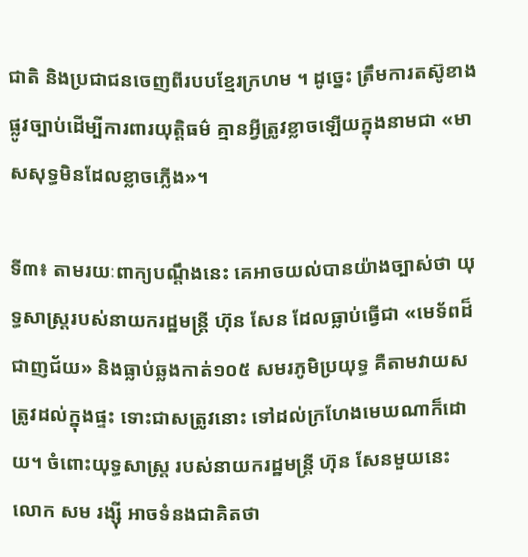ជាតិ និងប្រជាជនចេញពីរបបខ្មែរក្រហម ។ ដូច្នេះ ត្រឹមការតស៊ូខាងផ្លូវច្បាប់ដើម្បីការពារយុត្តិធម៌ គ្មានអ្វីត្រូវខ្លាចឡើយក្នុងនាមជា «មាសសុទ្ធមិនដែលខ្លាចភ្លើង»។

ទី៣៖ តាមរយៈពាក្យបណ្តឹងនេះ គេអាចយល់បានយ៉ាងច្បាស់ថា យុទ្ធសាស្ត្ររបស់នាយករដ្ឋមន្ត្រី ហ៊ុន សែន ដែលធ្លាប់ធ្វើជា «មេទ័ពដ៏ជាញជ័យ» និងធ្លាប់ឆ្លងកាត់១០៥ សមរភូមិប្រយុទ្ធ គឺតាមវាយសត្រូវដល់ក្នុងផ្ទះ ទោះជាសត្រូវនោះ ទៅដល់ក្រហែងមេឃណាក៏ដោយ។ ចំពោះយុទ្ធសាស្ត្រ របស់នាយករដ្ឋមន្ត្រី ហ៊ុន សែនមួយនេះ លោក សម រង្ស៊ី អាចទំនងជាគិតថា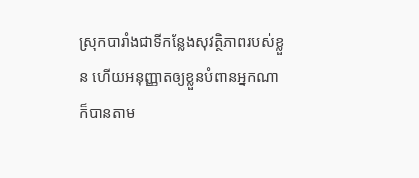ស្រុកបារាំងជាទីកន្លែងសុវត្ថិភាពរបស់ខ្លួន ហើយអនុញ្ញាតឲ្យខ្លួនបំពានអ្នកណាក៏បានតាម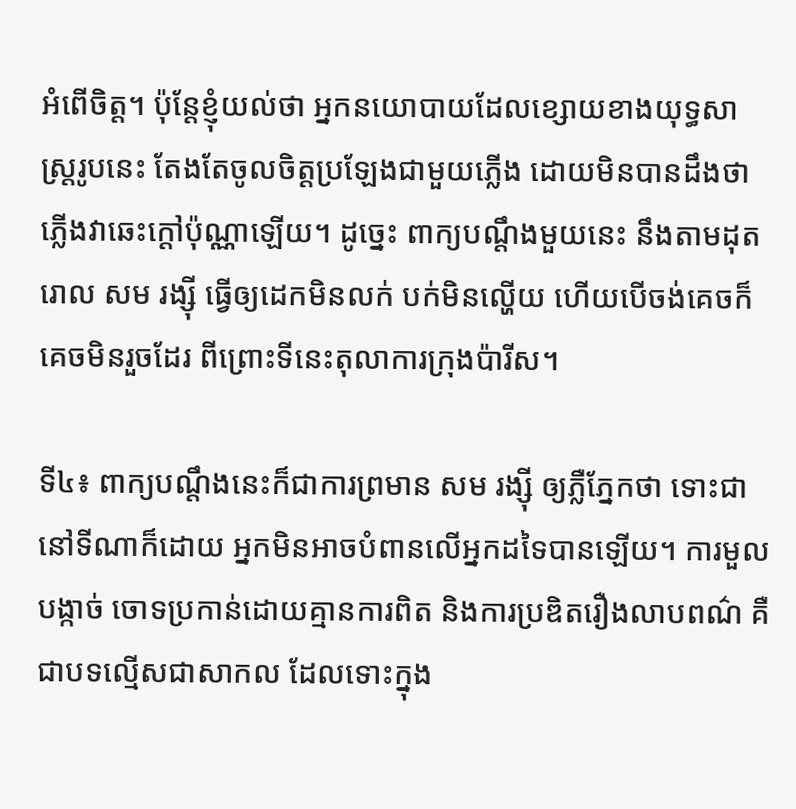អំពើចិត្ត។ ប៉ុន្តែខ្ញុំយល់ថា អ្នកនយោបាយដែលខ្សោយខាងយុទ្ធសាស្ត្ររូបនេះ តែងតែចូលចិត្តប្រឡែងជាមួយភ្លើង ដោយមិនបានដឹងថា ភ្លើងវាឆេះក្តៅប៉ុណ្ណាឡើយ។ ដូច្នេះ ពាក្យបណ្តឹងមួយនេះ នឹងតាមដុតរោល សម រង្ស៊ី ធ្វើឲ្យដេកមិនលក់ បក់មិនល្ហើយ ហើយបើចង់គេចក៏គេចមិនរួចដែរ ពីព្រោះទីនេះតុលាការក្រុងប៉ារីស។

ទី៤៖ ពាក្យបណ្តឹងនេះក៏ជាការព្រមាន សម រង្ស៊ី ឲ្យភ្លឺភ្នែកថា ទោះជានៅទីណាក៏ដោយ អ្នកមិនអាចបំពានលើអ្នកដទៃបានឡើយ។ ការមួលបង្កាច់ ចោទប្រកាន់ដោយគ្មានការពិត និងការប្រឌិតរឿងលាបពណ៌ គឺជាបទល្មើសជាសាកល ដែលទោះក្នុង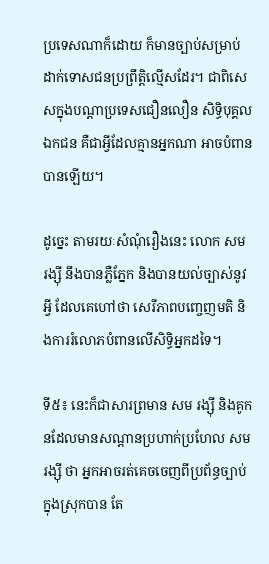ប្រទេសណាក៏ដោយ ក៏មានច្បាប់សម្រាប់ដាក់ទោសជនប្រព្រឹត្តិល្មើសដែរ។ ជាពិសេសក្នុងបណ្តាប្រទេសជឿនលឿន សិទ្ធិបុគ្គលឯកជន គឺជាអ្វីដែលគ្មានអ្នកណា អាចបំពានបានឡើយ។

ដូច្នេះ តាមរយៈសំណុំរឿងនេះ លោក សម រង្ស៊ី នឹងបានភ្លឺភ្នែក និងបានយល់ច្បាស់នូវអ្វី ដែលគេហៅថា សេរីភាពបញ្ចេញមតិ និងការរំលោភបំពានលើសិទ្ធិអ្នកដទៃ។

ទី៥៖ នេះក៏ជាសារព្រមាន សម រង្ស៊ី និងគូកនដែលមានសណ្តានប្រហាក់ប្រហែល សម រង្ស៊ី ថា អ្នកអាចរត់គេចចេញពីប្រព័ន្ធច្បាប់ក្នុងស្រុកបាន តែ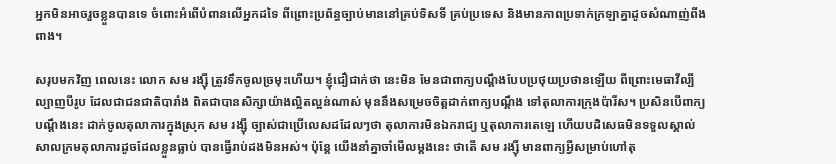អ្នកមិនអាចរួចខ្លួនបានទេ ចំពោះអំពើបំពានលើអ្នកដទៃ ពីព្រោះប្រព័ន្ធច្បាប់មាននៅគ្រប់ទិសទី គ្រប់ប្រទេស និងមានភាពប្រទាក់ក្រឡាគ្នាដូចសំណាញ់ពីងពាង។

សរុបមកវិញ ពេលនេះ លោក សម រង្ស៊ី ត្រូវទឹកចូលច្រមុះហើយ។ ខ្ញុំជឿជាក់ថា នេះមិន មែនជាពាក្យបណ្តឹងបែបប្រថុយប្រថានឡើយ ពីព្រោះមេធាវីល្បីល្បាញបីរូប ដែលជាជនជាតិបារាំង ពិតជាបានសិក្សាយ៉ាងល្អិតល្អន់ណាស់ មុននឹងសម្រេចចិត្តដាក់ពាក្យបណ្តឹង ទៅតុលាការក្រុងប៉ារីស។ ប្រសិនបើពាក្យបណ្តឹងនេះ ដាក់ចូលតុលាការក្នុងស្រុក សម រង្ស៊ី ច្បាស់ជាប្រើលេសដដែលៗថា តុលាការមិនឯករាជ្យ ឬតុលាការតេឡេ ហើយបដិសេធមិនទទួលស្គាល់ សាលក្រមតុលាការដូចដែលខ្លួនធ្លាប់ បានធ្វើរាប់ដងមិនអស់។ ប៉ុន្តែ យើងនាំគ្នាចាំមើលម្តងនេះ ថាតើ សម រង្ស៊ី មានពាក្យអ្វីសម្រាប់ហៅតុ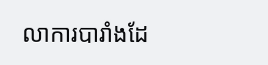លាការបារាំងដែ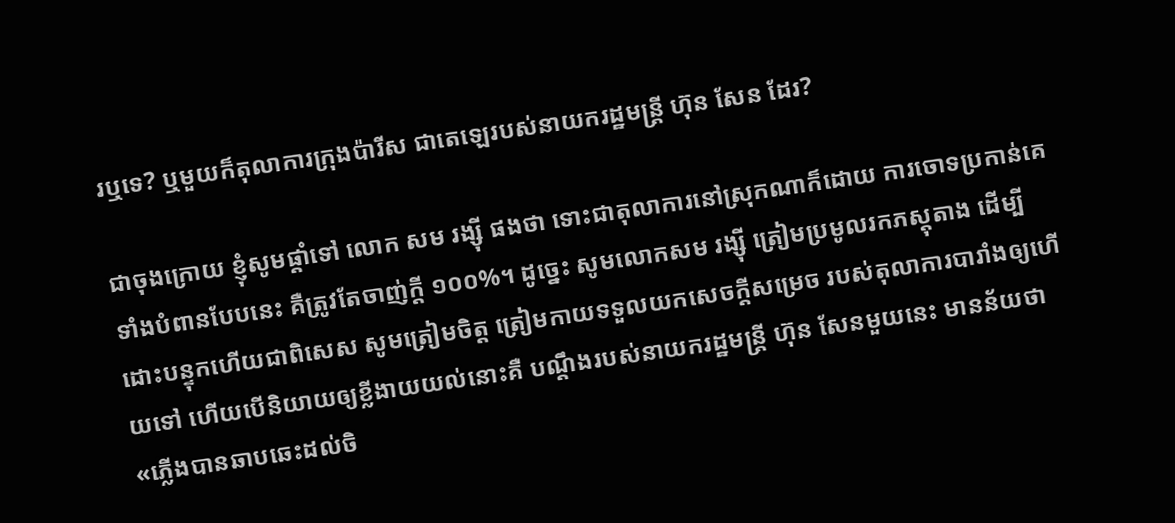រឬទេ? ឬមួយក៏តុលាការក្រុងប៉ារីស ជាតេឡេរបស់នាយករដ្ឋមន្ត្រី ហ៊ុន សែន ដែរ?

ជាចុងក្រោយ ខ្ញុំសូមផ្តាំទៅ លោក សម រង្ស៊ី ផងថា ទោះជាតុលាការនៅស្រុកណាក៏ដោយ ការចោទប្រកាន់គេទាំងបំពានបែបនេះ គឺត្រូវតែចាញ់ក្តី ១០០%។ ដូច្នេះ សូមលោកសម រង្ស៊ី ត្រៀមប្រមូលរកភស្តុតាង ដើម្បីដោះបន្ទុកហើយជាពិសេស សូមត្រៀមចិត្ត ត្រៀមកាយទទួលយកសេចក្តីសម្រេច របស់តុលាការបារាំងឲ្យហើយទៅ ហើយបើនិយាយឲ្យខ្លីងាយយល់នោះគឺ បណ្តឹងរបស់នាយករដ្ឋមន្ត្រី ហ៊ុន សែនមួយនេះ មានន័យថា «ភ្លើងបានឆាបឆេះដល់ចិ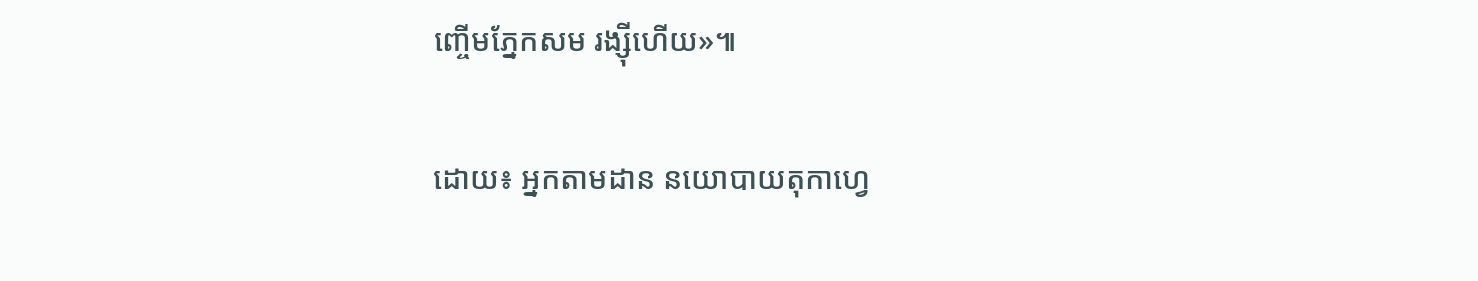ញ្ចើមភ្នែកសម រង្ស៊ីហើយ»៕

ដោយ៖ អ្នកតាមដាន នយោបាយតុកាហ្វេ